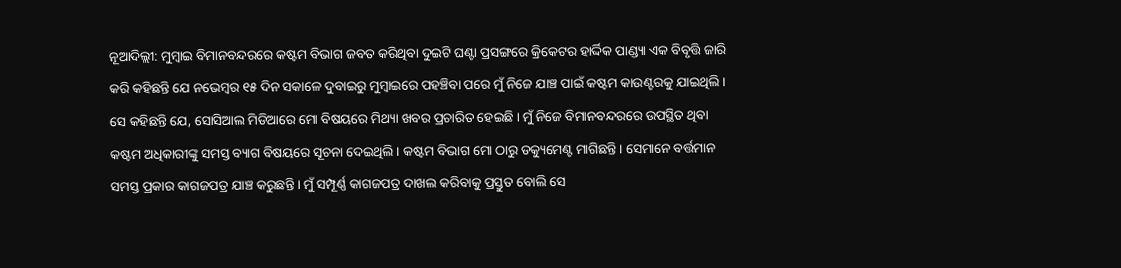ନୂଆଦିଲ୍ଲୀ: ମୁମ୍ବାଇ ବିମାନବନ୍ଦରରେ କଷ୍ଟମ ବିଭାଗ ଜବତ କରିଥିବା ଦୁଇଟି ଘଣ୍ଟା ପ୍ରସଙ୍ଗରେ କ୍ରିକେଟର ହାର୍ଦ୍ଦିକ ପାଣ୍ଡ୍ୟା ଏକ ବିବୃତ୍ତି ଜାରି କରି କହିଛନ୍ତି ଯେ ନଭେମ୍ବର ୧୫ ଦିନ ସକାଳେ ଦୁବାଇରୁ ମୁମ୍ବାଇରେ ପହଞ୍ଚିବା ପରେ ମୁଁ ନିଜେ ଯାଞ୍ଚ ପାଇଁ କଷ୍ଟମ କାଉଣ୍ଟରକୁ ଯାଇଥିଲି । ସେ କହିଛନ୍ତି ଯେ, ସୋସିଆଲ ମିଡିଆରେ ମୋ ବିଷୟରେ ମିଥ୍ୟା ଖବର ପ୍ରଚାରିତ ହେଇଛି । ମୁଁ ନିଜେ ବିମାନବନ୍ଦରରେ ଉପସ୍ଥିତ ଥିବା କଷ୍ଟମ ଅଧିକାରୀଙ୍କୁ ସମସ୍ତ ବ୍ୟାଗ ବିଷୟରେ ସୂଚନା ଦେଇଥିଲି । କଷ୍ଟମ ବିଭାଗ ମୋ ଠାରୁ ଡକ୍ୟୁମେଣ୍ଟ ମାଗିଛନ୍ତି । ସେମାନେ ବର୍ତ୍ତମାନ ସମସ୍ତ ପ୍ରକାର କାଗଜପତ୍ର ଯାଞ୍ଚ କରୁଛନ୍ତି । ମୁଁ ସମ୍ପୂର୍ଣ୍ଣ କାଗଜପତ୍ର ଦାଖଲ କରିବାକୁ ପ୍ରସ୍ତୁତ ବୋଲି ସେ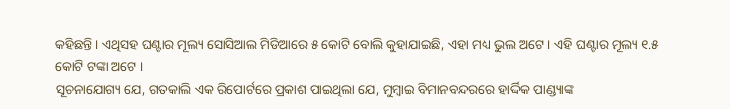କହିଛନ୍ତି । ଏଥିସହ ଘଣ୍ଟାର ମୂଲ୍ୟ ସୋସିଆଲ ମିଡିଆରେ ୫ କୋଟି ବୋଲି କୁହାଯାଇଛି, ଏହା ମଧ୍ୟ ଭୁଲ ଅଟେ । ଏହି ଘଣ୍ଟାର ମୂଲ୍ୟ ୧.୫ କୋଟି ଟଙ୍କା ଅଟେ ।
ସୂଚନାଯୋଗ୍ୟ ଯେ, ଗତକାଲି ଏକ ରିପୋର୍ଟରେ ପ୍ରକାଶ ପାଇଥିଲା ଯେ, ମୁମ୍ବାଇ ବିମାନବନ୍ଦରରେ ହାର୍ଦ୍ଦିକ ପାଣ୍ଡ୍ୟାଙ୍କ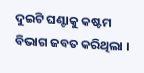ଦୁଇଟି ଘଣ୍ଟାକୁ କଷ୍ଟମ ବିଭାଗ ଜବତ କରିଥିଲା ।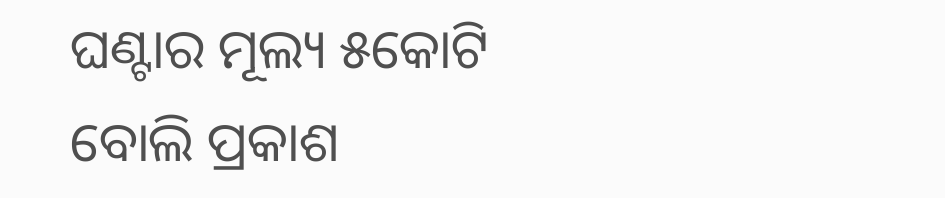ଘଣ୍ଟାର ମୂଲ୍ୟ ୫କୋଟି ବୋଲି ପ୍ରକାଶ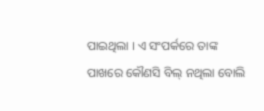ପାଇଥିଲା । ଏ ସଂପର୍କରେ ତାଙ୍କ ପାଖରେ କୌଣସି ବିଲ୍ ନଥିଲା ବୋଲି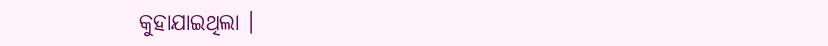କୁହାଯାଇଥିଲା ।